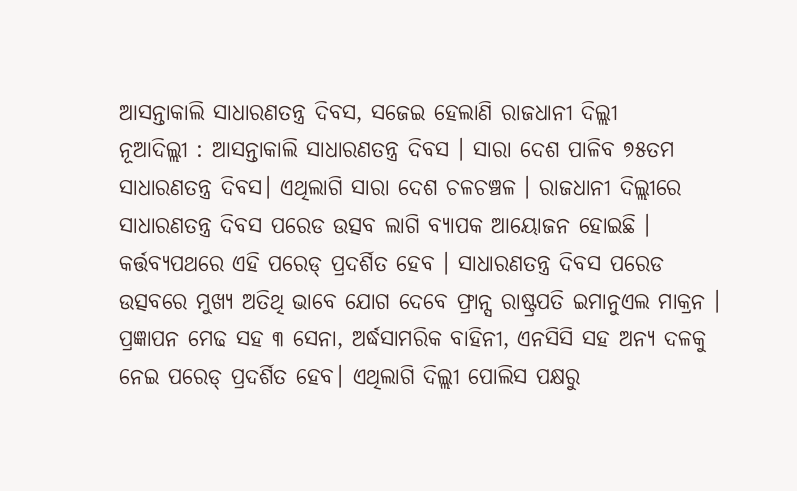ଆସନ୍ତାକାଲି ସାଧାରଣତନ୍ତ୍ର ଦିବସ, ସଜେଇ ହେଲାଣି ରାଜଧାନୀ ଦିଲ୍ଲୀ
ନୂଆଦିଲ୍ଲୀ : ଆସନ୍ତାକାଲି ସାଧାରଣତନ୍ତ୍ର ଦିବସ । ସାରା ଦେଶ ପାଳିବ ୭୫ତମ ସାଧାରଣତନ୍ତ୍ର ଦିବସ। ଏଥିଲାଗି ସାରା ଦେଶ ଚଳଚଞ୍ଚଳ । ରାଜଧାନୀ ଦିଲ୍ଲୀରେ ସାଧାରଣତନ୍ତ୍ର ଦିବସ ପରେଡ ଉତ୍ସବ ଲାଗି ବ୍ୟାପକ ଆୟୋଜନ ହୋଇଛି । କର୍ତ୍ତବ୍ୟପଥରେ ଏହି ପରେଡ୍ ପ୍ରଦର୍ଶିତ ହେବ । ସାଧାରଣତନ୍ତ୍ର ଦିବସ ପରେଡ ଉତ୍ସବରେ ମୁଖ୍ୟ ଅତିଥି ଭାବେ ଯୋଗ ଦେବେ ଫ୍ରାନ୍ସ ରାଷ୍ଟ୍ରପତି ଇମାନୁଏଲ ମାକ୍ରନ ।
ପ୍ରଜ୍ଞାପନ ମେଢ ସହ ୩ ସେନା, ଅର୍ଦ୍ଧସାମରିକ ବାହିନୀ, ଏନସିସି ସହ ଅନ୍ୟ ଦଳକୁ ନେଇ ପରେଡ୍ ପ୍ରଦର୍ଶିତ ହେବ। ଏଥିଲାଗି ଦିଲ୍ଲୀ ପୋଲିସ ପକ୍ଷରୁ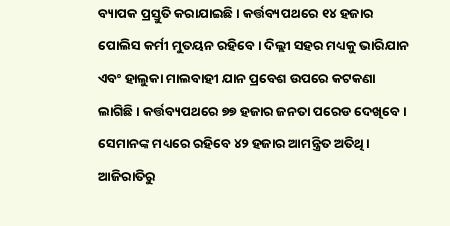ବ୍ୟାପକ ପ୍ରସ୍ତୁତି କରାଯାଇଛି । କର୍ତ୍ତବ୍ୟପଥରେ ୧୪ ହଜାର ପୋଲିସ କର୍ମୀ ମୁତୟନ ରହିବେ। ଦିଲ୍ଲୀ ସହର ମଧ୍ୟକୁ ଭାରିଯାନ ଏବଂ ହାଲୁକା ମାଲବାହୀ ଯାନ ପ୍ରବେଶ ଉପରେ କଟକଣା ଲାଗିଛି । କର୍ତ୍ତବ୍ୟପଥରେ ୭୭ ହଜାର ଜନତା ପରେଡ ଦେଖିବେ । ସେମାନଙ୍କ ମଧ୍ୟରେ ରହିବେ ୪୨ ହଜାର ଆମନ୍ତ୍ରିତ ଅତିଥି।
ଆଜିରାତିରୁ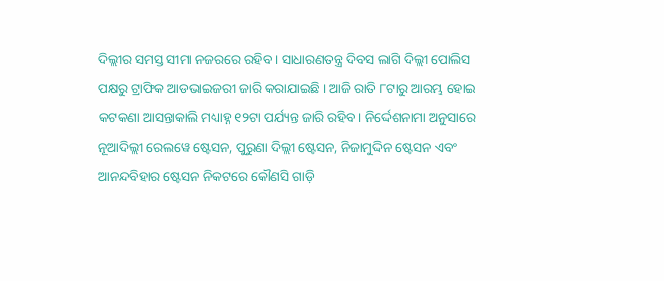ଦିଲ୍ଲୀର ସମସ୍ତ ସୀମା ନଜରରେ ରହିବ । ସାଧାରଣତନ୍ତ୍ର ଦିବସ ଲାଗି ଦିଲ୍ଲୀ ପୋଲିସ ପକ୍ଷରୁ ଟ୍ରାଫିକ ଆଡଭାଇଜରୀ ଜାରି କରାଯାଇଛି । ଆଜି ରାତି ୮ଟାରୁ ଆରମ୍ଭ ହୋଇ କଟକଣା ଆସନ୍ତାକାଲି ମଧ୍ୟାହ୍ନ ୧୨ଟା ପର୍ଯ୍ୟନ୍ତ ଜାରି ରହିବ। ନିର୍ଦ୍ଦେଶନାମା ଅନୁସାରେ ନୂଆଦିଲ୍ଲୀ ରେଲୱେ ଷ୍ଟେସନ, ପୁରୁଣା ଦିଲ୍ଲୀ ଷ୍ଟେସନ, ନିଜାମୁଦ୍ଦିନ ଷ୍ଟେସନ ଏବଂ ଆନନ୍ଦବିହାର ଷ୍ଟେସନ ନିକଟରେ କୌଣସି ଗାଡ଼ି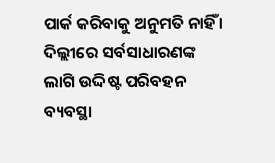ପାର୍କ କରିବାକୁ ଅନୁମତି ନାହିଁ ।
ଦିଲ୍ଲୀରେ ସର୍ବସାଧାରଣଙ୍କ ଲାଗି ଉଦ୍ଦିଷ୍ଟ ପରିବହନ ବ୍ୟବସ୍ଥା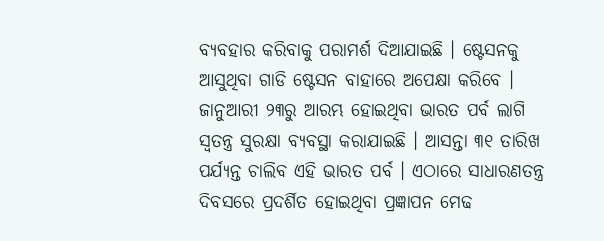ବ୍ୟବହାର କରିବାକୁ ପରାମର୍ଶ ଦିଆଯାଇଛି । ଷ୍ଟେସନକୁ ଆସୁଥିବା ଗାଡି ଷ୍ଟେସନ ବାହାରେ ଅପେକ୍ଷା କରିବେ । ଜାନୁଆରୀ ୨୩ରୁ ଆରମ୍ଭ ହୋଇଥିବା ଭାରତ ପର୍ବ ଲାଗି ସ୍ବତନ୍ତ୍ର ସୁରକ୍ଷା ବ୍ୟବସ୍ଥା କରାଯାଇଛି । ଆସନ୍ତା ୩୧ ତାରିଖ ପର୍ଯ୍ୟନ୍ତ ଚାଲିବ ଏହି ଭାରତ ପର୍ବ । ଏଠାରେ ସାଧାରଣତନ୍ତ୍ର ଦିବସରେ ପ୍ରଦର୍ଶିତ ହୋଇଥିବା ପ୍ରଜ୍ଞାପନ ମେଢ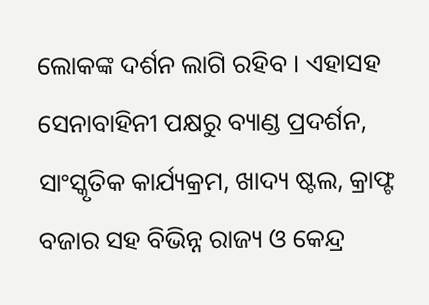ଲୋକଙ୍କ ଦର୍ଶନ ଲାଗି ରହିବ । ଏହାସହ ସେନାବାହିନୀ ପକ୍ଷରୁ ବ୍ୟାଣ୍ଡ ପ୍ରଦର୍ଶନ, ସାଂସ୍କୃତିକ କାର୍ଯ୍ୟକ୍ରମ, ଖାଦ୍ୟ ଷ୍ଟଲ, କ୍ରାଫ୍ଟ ବଜାର ସହ ବିଭିନ୍ନ ରାଜ୍ୟ ଓ କେନ୍ଦ୍ର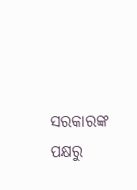ସରକାରଙ୍କ ପକ୍ଷରୁ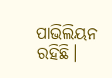ପାଭିଲିୟନ ରହିଛି।